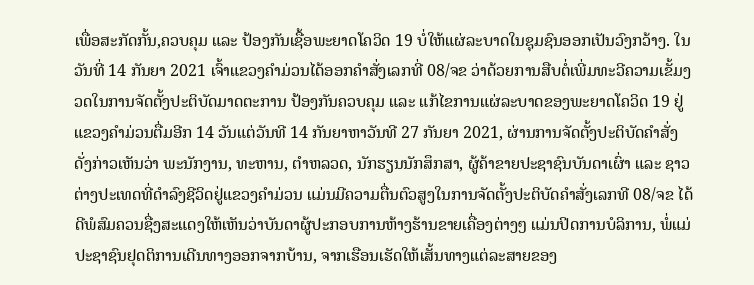ເພື່ອສະກັດກັ້ນ,ຄວບຄຸມ ແລະ ປ້ອງກັນເຊື້ອພະຍາດໂຄວິດ 19 ບໍ່ໃຫ້ແຜ່ລະບາດໃນຊຸມຊົນອອກເປັນວົງກວ້າງ. ໃນວັນທີ່ 14 ກັນຍາ 2021 ເຈົ້າແຂວງຄຳມ່ວນໄດ້ອອກຄຳສັ່ງເລກທີ່ 08/ຈຂ ວ່າດ້ວຍການສືບຕໍ່ເພີ່ມທະວີຄວາມເຂັ້ມງວດໃນການຈັດຕັ້ງປະຕິບັດມາດຕະການ ປ້ອງກັນຄວບຄຸມ ແລະ ແກ້ໄຂການແຜ່ລະບາດຂອງພະຍາດໂຄວິດ 19 ຢູ່ແຂວງຄຳມ່ວນຕື່ມອີກ 14 ວັນແຕ່ວັນທີ 14 ກັນຍາຫາວັນທີ 27 ກັນຍາ 2021, ຜ່ານການຈັດຕັ້ງປະຕິບັດຄຳສັ່ງດັ່ງກ່າວເຫັນວ່າ ພະນັກງານ, ທະຫານ, ຕຳຫລວດ, ນັກຮຽນນັກສຶກສາ, ຜູ້ຄ້າຂາຍປະຊາຊົນບັນດາເຜົ່າ ແລະ ຊາວຕ່າງປະເທດທີ່ດຳລົງຊີວິດຢູ່ແຂວງຄຳມ່ວນ ແມ່ນມີຄວາມຕື່ນຕົວສູງໃນການຈັດຕັ້ງປະຕິບັດຄຳສັ່ງເລກທີ 08/ຈຂ ໄດ້ດີພໍສົມຄວນຊື່ງສະແດງໃຫ້ເຫັນວ່າບັນດາຜູ້ປະກອບການຫ້າງຮ້ານຂາຍເຄື່ອງຕ່າງໆ ແມ່ນປິດການບໍລິການ, ພໍ່ແມ່ ປະຊາຊົນຢຸດຕິການເດີນທາງອອກຈາກບ້ານ, ຈາກເຮືອນເຮັດໃຫ້ເສັ້ນທາງແຕ່ລະສາຍຂອງ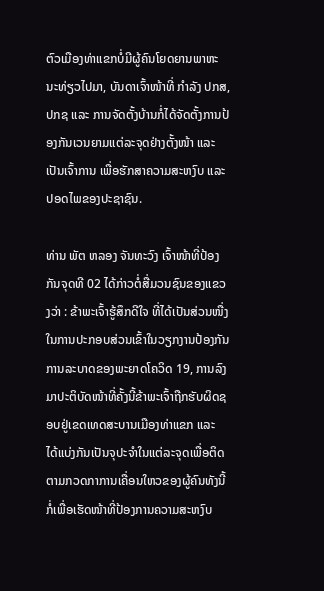ຕົວເມືອງທ່າແຂກບໍ່ມີຜູ້ຄົນໂຍດຍານພາຫະນະທ່ຽວໄປມາ, ບັນດາເຈົ້າໜ້າທີ່ ກຳລັງ ປກສ, ປກຊ ແລະ ການຈັດຕັ້ງບ້ານກໍ່ໄດ້ຈັດຕັ້ງການປ້ອງກັນເວນຍາມແຕ່ລະຈຸດຢ່າງຕັ້ງໜ້າ ແລະ ເປັນເຈົ້າການ ເພື່ອຮັກສາຄວາມສະຫງົບ ແລະ ປອດໄພຂອງປະຊາຊົນ.

ທ່ານ ພັຕ ຫລອງ ຈັນທະວົງ ເຈົ້າໜ້າທີ່ປ້ອງກັນຈຸດທີ 02 ໄດ້ກ່າວຕໍ່ສື່ມວນຊົນຂອງແຂວງວ່າ : ຂ້າພະເຈົ້າຮູ້ສຶກດີໃຈ ທີ່ໄດ້ເປັນສ່ວນໜື່ງໃນການປະກອບສ່ວນເຂົ້າໃນວຽກງານປ້ອງກັນການລະບາດຂອງພະຍາດໂຄວິດ 19, ການລົງມາປະຕິບັດໜ້າທີ່ຄັ້ງນີ້ຂ້າພະເຈົ້າຖືກຮັບຜິດຊອບຢູ່ເຂດເທດສະບານເມືອງທ່າແຂກ ແລະ ໄດ້ແບ່ງກັນເປັນຈຸປະຈຳໃນແຕ່ລະຈຸດເພື່ອຕິດຕາມກວດກາການເຄື່ອນໃຫວຂອງຜູ້ຄົນທັງນີ້ກໍ່ເພື່ອເຮັດໜ້າທີ່ປ້ອງການຄວາມສະຫງົບ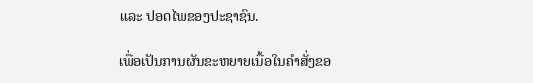ແລະ ປອດໄພຂອງປະຊາຊົນ.

ເພື່ອເປັນການຜັນຂະຫຍາຍເນື້ອໃນຄຳສັ່ງຂອ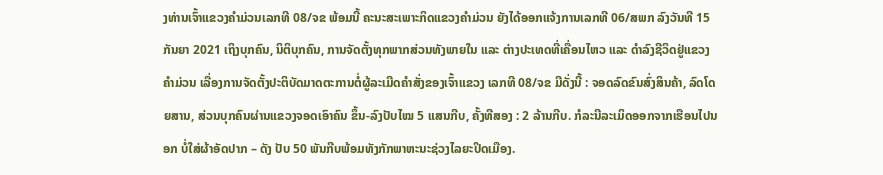ງທ່ານເຈົ້າແຂວງຄຳມ່ວນເລກທີ 08/ຈຂ ພ້ອມນີ້ ຄະນະສະເພາະກິດແຂວງຄຳມ່ວນ ຍັງໄດ້ອອກແຈ້ງການເລກທີ 06/ສພກ ລົງວັນທີ 15 ກັນຍາ 2021 ເຖິງບຸກຄົນ, ນິຕິບຸກຄົນ, ການຈັດຕັ້ງທຸກພາກສ່ວນທັງພາຍໃນ ແລະ ຕ່າງປະເທດທີ່ເຄື່ອນໄຫວ ແລະ ດຳລົງຊີວິດຢູ່ແຂວງຄຳມ່ວນ ເລື່ອງການຈັດຕັ້ງປະຕິບັດມາດຕະການຕໍ່ຜູ້ລະເມີດຄຳສັ່ງຂອງເຈົ້າແຂວງ ເລກທີ 08/ຈຂ ມີດັ່ງນີ້ : ຈອດລົດຂົນສົ່ງສິນຄ້າ, ລົດໂດຍສານ, ສ່ວນບຸກຄົນຜ່ານແຂວງຈອດເອົາຄົນ ຂຶ້ນ-ລົງປັບໄໝ 5 ແສນກີບ, ຄັ້ງທີສອງ : 2 ລ້ານກີບ. ກໍລະນີລະເມິດອອກຈາກເຮືອນໄປນອກ ບໍ່ໃສ່ຜ້າອັດປາກ – ດັງ ປັບ 50 ພັນກີບພ້ອມທັງກັກພາຫະນະຊ່ວງໄລຍະປິດເມືອງ.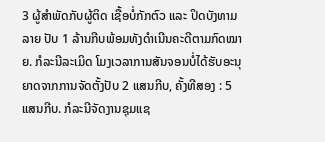3 ຜູ້ສຳພັດກັບຜູ້ຕິດ ເຊື້ອບໍ່ກັກຕົວ ແລະ ປິດບັງທາມລາຍ ປັບ 1 ລ້ານກີບພ້ອມທັງດຳເນີນຄະດີຕາມກົດໝາຍ. ກໍລະນີລະເມິດ ໂມງເວລາການສັນຈອນບໍ່ໄດ້ຮັບອະນຸຍາດຈາກການຈັດຕັ້ງປັບ 2 ແສນກີບ, ຄັ້ງທີສອງ : 5 ແສນກີບ. ກໍລະນີຈັດງານຊຸມແຊ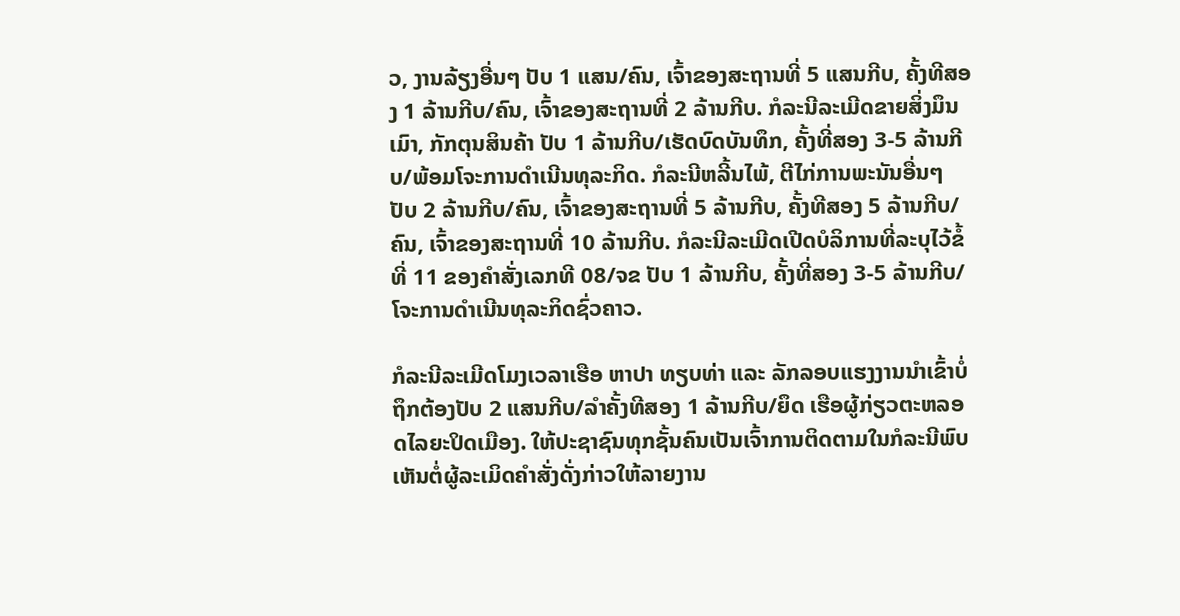ວ, ງານລ້ຽງອື່ນໆ ປັບ 1 ແສນ/ຄົນ, ເຈົ້າຂອງສະຖານທີ່ 5 ແສນກີບ, ຄັ້ງທີສອງ 1 ລ້ານກີບ/ຄົນ, ເຈົ້າຂອງສະຖານທີ່ 2 ລ້ານກີບ. ກໍລະນີລະເມີດຂາຍສິ່ງມຶນເມົາ, ກັກຕຸນສິນຄ້າ ປັບ 1 ລ້ານກີບ/ເຮັດບົດບັນທຶກ, ຄັ້ງທີ່ສອງ 3-5 ລ້ານກີບ/ພ້ອມໂຈະການດຳເນີນທຸລະກິດ. ກໍລະນີຫລີ້ນໄພ້, ຕີໄກ່ການພະນັນອື່ນໆ ປັບ 2 ລ້ານກີບ/ຄົນ, ເຈົ້າຂອງສະຖານທີ່ 5 ລ້ານກີບ, ຄັ້ງທີສອງ 5 ລ້ານກີບ/ຄົນ, ເຈົ້າຂອງສະຖານທີ່ 10 ລ້ານກີບ. ກໍລະນີລະເມີດເປີດບໍລິການທີ່ລະບຸໄວ້ຂໍ້ທີ່ 11 ຂອງຄຳສັ່ງເລກທີ 08/ຈຂ ປັບ 1 ລ້ານກີບ, ຄັ້ງທີ່ສອງ 3-5 ລ້ານກີບ/ໂຈະການດຳເນີນທຸລະກິດຊົ່ວຄາວ.

ກໍລະນີລະເມີດໂມງເວລາເຮືອ ຫາປາ ທຽບທ່າ ແລະ ລັກລອບແຮງງານນຳເຂົ້າບໍ່ຖຶກຕ້ອງປັບ 2 ແສນກີບ/ລຳຄັ້ງທີສອງ 1 ລ້ານກີບ/ຍຶດ ເຮືອຜູ້ກ່ຽວຕະຫລອດໄລຍະປິດເມືອງ. ໃຫ້ປະຊາຊົນທຸກຊັ້ນຄົນເປັນເຈົ້າການຕິດຕາມໃນກໍລະນີພົບ ເຫັນຕໍ່ຜູ້ລະເມິດຄຳສັ່ງດັ່ງກ່າວໃຫ້ລາຍງານ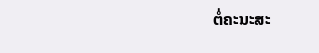ຕໍ່ຄະນະສະ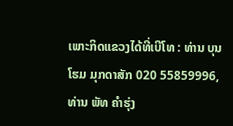ເພາະກິດແຂວງໄດ້ທີ່ເບີໂທ : ທ່ານ ບຸນໂຮມ ມຸກດາສັກ 020 55859996, ທ່ານ ພັທ ຄໍາຮຸ່ງ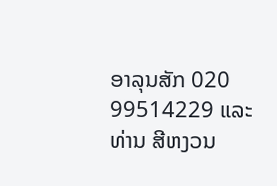ອາລຸນສັກ 020 99514229 ແລະ ທ່ານ ສີຫງວນ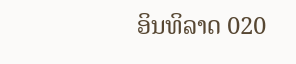ອິນທິລາດ 020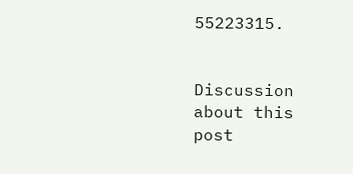55223315.


Discussion about this post